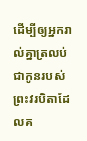ដើម្បីឲ្យអ្នករាល់គ្នាត្រលប់ជាកូនរបស់ព្រះវរបិតាដែលគ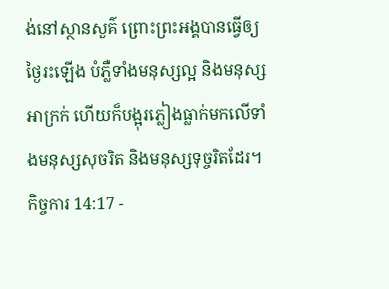ង់នៅស្ថានសួគ៌ ព្រោះព្រះអង្គបានធ្វើឲ្យថ្ងៃរះឡើង បំភ្លឺទាំងមនុស្សល្អ និងមនុស្សអាក្រក់ ហើយក៏បង្អុរភ្លៀងធ្លាក់មកលើទាំងមនុស្សសុចរិត និងមនុស្សទុច្ចរិតដែរ។
កិច្ចការ 14:17 -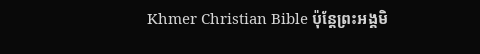Khmer Christian Bible ប៉ុន្ដែព្រះអង្គមិ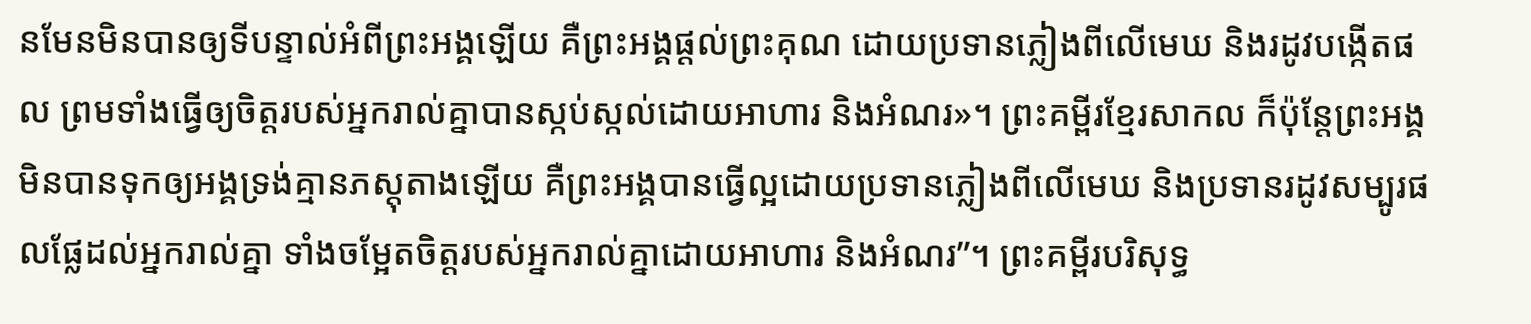នមែនមិនបានឲ្យទីបន្ទាល់អំពីព្រះអង្គឡើយ គឺព្រះអង្គផ្ដល់ព្រះគុណ ដោយប្រទានភ្លៀងពីលើមេឃ និងរដូវបង្កើតផល ព្រមទាំងធ្វើឲ្យចិត្ដរបស់អ្នករាល់គ្នាបានស្កប់ស្កល់ដោយអាហារ និងអំណរ»។ ព្រះគម្ពីរខ្មែរសាកល ក៏ប៉ុន្តែព្រះអង្គមិនបានទុកឲ្យអង្គទ្រង់គ្មានភស្តុតាងឡើយ គឺព្រះអង្គបានធ្វើល្អដោយប្រទានភ្លៀងពីលើមេឃ និងប្រទានរដូវសម្បូរផលផ្លែដល់អ្នករាល់គ្នា ទាំងចម្អែតចិត្តរបស់អ្នករាល់គ្នាដោយអាហារ និងអំណរ”។ ព្រះគម្ពីរបរិសុទ្ធ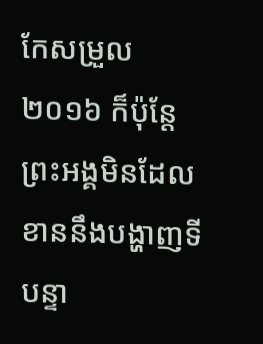កែសម្រួល ២០១៦ ក៏ប៉ុន្តែ ព្រះអង្គមិនដែលខាននឹងបង្ហាញទីបន្ទា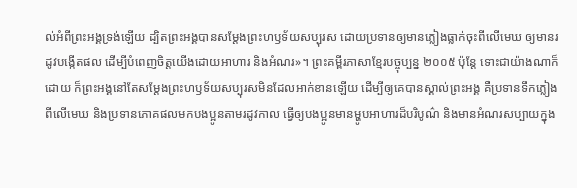ល់អំពីព្រះអង្គទ្រង់ឡើយ ដ្បិតព្រះអង្គបានសម្តែងព្រះហឫទ័យសប្បុរស ដោយប្រទានឲ្យមានភ្លៀងធ្លាក់ចុះពីលើមេឃ ឲ្យមានរដូវបង្កើតផល ដើម្បីបំពេញចិត្តយើងដោយអាហារ និងអំណរ»។ ព្រះគម្ពីរភាសាខ្មែរបច្ចុប្បន្ន ២០០៥ ប៉ុន្តែ ទោះជាយ៉ាងណាក៏ដោយ ក៏ព្រះអង្គនៅតែសម្តែងព្រះហឫទ័យសប្បុរសមិនដែលអាក់ខានឡើយ ដើម្បីឲ្យគេបានស្គាល់ព្រះអង្គ គឺប្រទានទឹកភ្លៀងពីលើមេឃ និងប្រទានភោគផលមកបងប្អូនតាមរដូវកាល ធ្វើឲ្យបងប្អូនមានម្ហូបអាហារដ៏បរិបូណ៌ និងមានអំណរសប្បាយក្នុង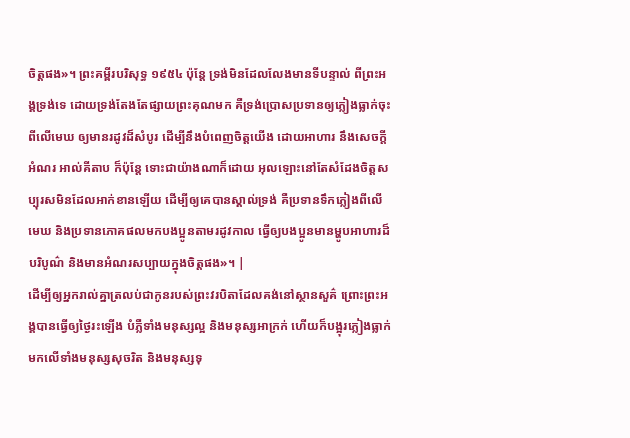ចិត្តផង»។ ព្រះគម្ពីរបរិសុទ្ធ ១៩៥៤ ប៉ុន្តែ ទ្រង់មិនដែលលែងមានទីបន្ទាល់ ពីព្រះអង្គទ្រង់ទេ ដោយទ្រង់តែងតែផ្សាយព្រះគុណមក គឺទ្រង់ប្រោសប្រទានឲ្យភ្លៀងធ្លាក់ចុះពីលើមេឃ ឲ្យមានរដូវដ៏សំបូរ ដើម្បីនឹងបំពេញចិត្តយើង ដោយអាហារ នឹងសេចក្ដីអំណរ អាល់គីតាប ក៏ប៉ុន្ដែ ទោះជាយ៉ាងណាក៏ដោយ អុលឡោះនៅតែសំដែងចិត្តសប្បុរសមិនដែលអាក់ខានឡើយ ដើម្បីឲ្យគេបានស្គាល់ទ្រង់ គឺប្រទានទឹកភ្លៀងពីលើមេឃ និងប្រទានភោគផលមកបងប្អូនតាមរដូវកាល ធ្វើឲ្យបងប្អូនមានម្ហូបអាហារដ៏បរិបូណ៌ និងមានអំណរសប្បាយក្នុងចិត្ដផង»។ |
ដើម្បីឲ្យអ្នករាល់គ្នាត្រលប់ជាកូនរបស់ព្រះវរបិតាដែលគង់នៅស្ថានសួគ៌ ព្រោះព្រះអង្គបានធ្វើឲ្យថ្ងៃរះឡើង បំភ្លឺទាំងមនុស្សល្អ និងមនុស្សអាក្រក់ ហើយក៏បង្អុរភ្លៀងធ្លាក់មកលើទាំងមនុស្សសុចរិត និងមនុស្សទុ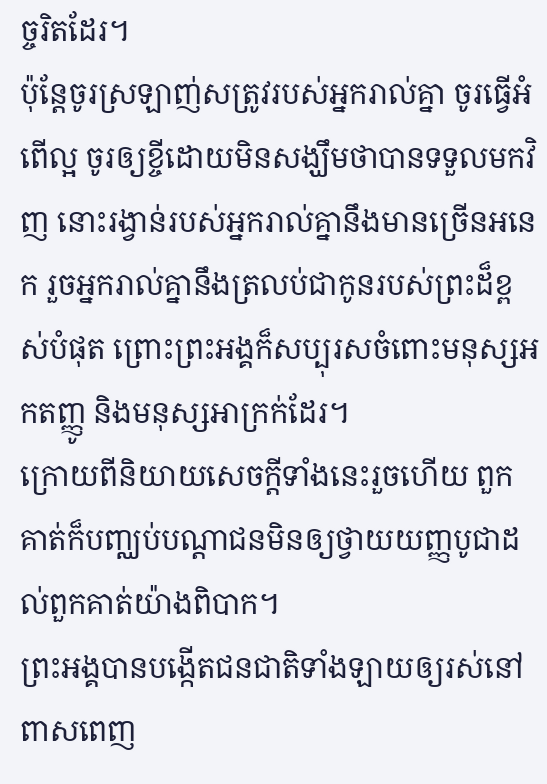ច្ចរិតដែរ។
ប៉ុន្ដែចូរស្រឡាញ់សត្រូវរបស់អ្នករាល់គ្នា ចូរធ្វើអំពើល្អ ចូរឲ្យខ្ចីដោយមិនសង្ឃឹមថាបានទទួលមកវិញ នោះរង្វាន់របស់អ្នករាល់គ្នានឹងមានច្រើនអនេក រួចអ្នករាល់គ្នានឹងត្រលប់ជាកូនរបស់ព្រះដ៏ខ្ពស់បំផុត ព្រោះព្រះអង្គក៏សប្បុរសចំពោះមនុស្សអកតញ្ញូ និងមនុស្សអាក្រក់ដែរ។
ក្រោយពីនិយាយសេចក្ដីទាំងនេះរួចហើយ ពួកគាត់ក៏បញ្ឈប់បណ្ដាជនមិនឲ្យថ្វាយយញ្ញបូជាដល់ពួកគាត់យ៉ាងពិបាក។
ព្រះអង្គបានបង្កើតជនជាតិទាំងឡាយឲ្យរស់នៅពាសពេញ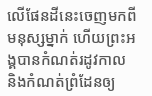លើផែនដីនេះចេញមកពីមនុស្សម្នាក់ ហើយព្រះអង្គបានកំណត់រដូវកាល និងកំណត់ពំ្រដែនឲ្យ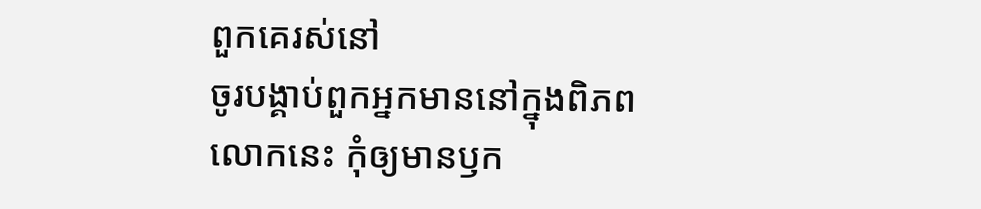ពួកគេរស់នៅ
ចូរបង្គាប់ពួកអ្នកមាននៅក្នុងពិភពលោកនេះ កុំឲ្យមានឫក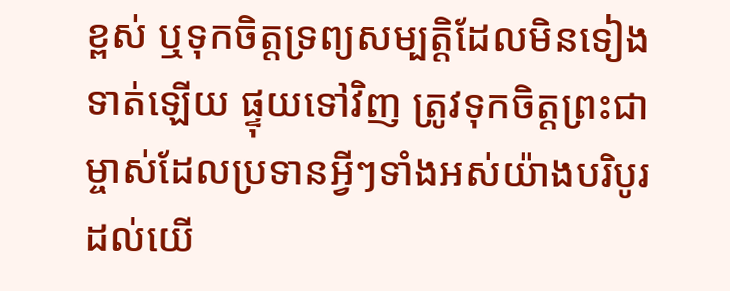ខ្ពស់ ឬទុកចិត្ដទ្រព្យសម្បត្ដិដែលមិនទៀងទាត់ឡើយ ផ្ទុយទៅវិញ ត្រូវទុកចិត្ដព្រះជាម្ចាស់ដែលប្រទានអ្វីៗទាំងអស់យ៉ាងបរិបូរដល់យើ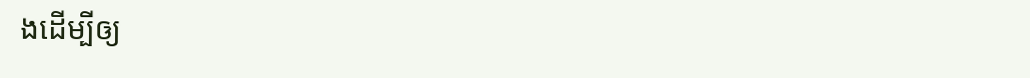ងដើម្បីឲ្យ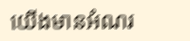យើងមានអំណរ